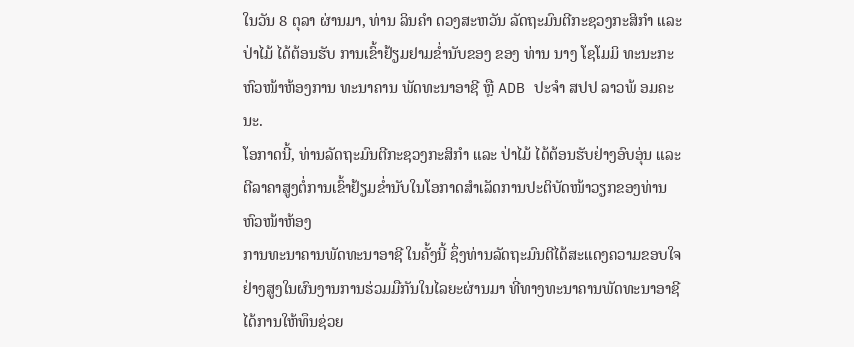ໃນວັນ 8 ຕຸລາ ຜ່ານມາ, ທ່ານ ລິນຄໍາ ດວງສະຫວັນ ລັດຖະມົນຕີກະຊວງກະສິກໍາ ແລະ ປ່າໄມ້ ໄດ້ຕ້ອນຮັບ ການເຂົ້າຢ້ຽມຢາມຂໍ່ານັບຂອງ ຂອງ ທ່ານ ນາງ ໂຊໂມມິ ທະນະກະ ຫົວໜ້າຫ້ອງການ ທະນາຄານ ພັດທະນາອາຊີ ຫຼື ADB ປະຈໍາ ສປປ ລາວພ້ ອມຄະນະ.
ໂອກາດນີ້, ທ່ານລັດຖະມົນຕີກະຊວງກະສິກໍາ ແລະ ປ່າໄມ້ ໄດ້ຕ້ອນຮັບຢ່າງອົບອຸ່ນ ແລະ ຕີລາຄາສູງຕໍ່ການເຂົ້າຢ້ຽມຂໍ່ານັບໃນໂອກາດສຳເລັດການປະຕິບັດໜ້າວຽກຂອງທ່ານຫົວໜ້າຫ້ອງ
ການທະນາຄານພັດທະນາອາຊີ ໃນຄັ້ງນີ້ ຊຶ່ງທ່ານລັດຖະມົນຕີໄດ້ສະແດງຄວາມຂອບໃຈຢ່າງສູງໃນຜົນງານການຮ່ວມມືກັນໃນໄລຍະຜ່ານມາ ທີ່ທາງທະນາຄານພັດທະນາອາຊີໄດ້ການໃຫ້ທຶນຊ່ວຍ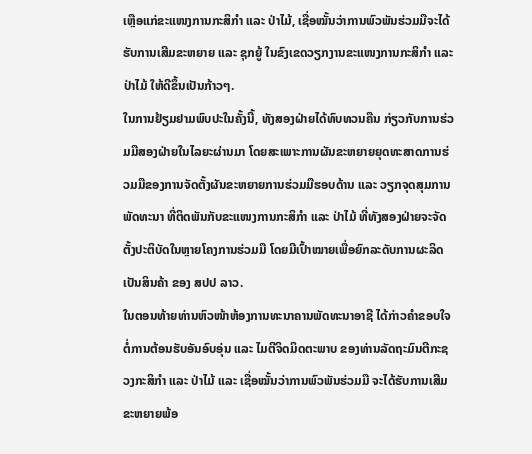ເຫຼືອແກ່ຂະແໜງການກະສິກໍາ ແລະ ປ່າໄມ້, ເຊື່ອໝັ້ນວ່າການພົວພັນຮ່ວມມືຈະໄດ້ຮັບການເສີມຂະຫຍາຍ ແລະ ຊຸກຍູ້ ໃນຂົງເຂດວຽກງານຂະແໜງການກະສິກໍາ ແລະ ປ່າໄມ້ ໃຫ້ດີຂຶ້ນເປັນກ້າວໆ.
ໃນການຢ້ຽມຢາມພົບປະໃນຄັ້ງນີ້, ທັງສອງຝ່າຍໄດ້ທົບທວນຄືນ ກ່ຽວກັບການຮ່ວມມືສອງຝ່າຍໃນໄລຍະຜ່ານມາ ໂດຍສະເພາະການຜັນຂະຫຍາຍຍຸດທະສາດການຮ່ວມມືຂອງການຈັດຕັ້ງຜັນຂະຫຍາຍການຮ່ວມມືຮອບດ້ານ ແລະ ວຽກຈຸດສຸມການພັດທະນາ ທີ່ຕິດພັນກັບຂະແໜງການກະສິກໍາ ແລະ ປ່າໄມ້ ທີ່ທັງສອງຝ່າຍຈະຈັດຕັ້ງປະຕິບັດໃນຫຼາຍໂຄງການຮ່ວມມື ໂດຍມີເປົ້າໝາຍເພື່ອຍົກລະດັບການຜະລິດເປັນສິນຄ້າ ຂອງ ສປປ ລາວ.
ໃນຕອນທ້າຍທ່ານຫົວໜ້າຫ້ອງການທະນາຄານພັດທະນາອາຊີ ໄດ້ກ່າວຄໍາຂອບໃຈ ຕໍ່ການຕ້ອນຮັບອັນອົບອຸ່ນ ແລະ ໄມຕີຈິດມິດຕະພາບ ຂອງທ່ານລັດຖະມົນຕີກະຊວງກະສິກໍາ ແລະ ປ່າໄມ້ ແລະ ເຊື່ອໝັ້ນວ່າການພົວພັນຮ່ວມມື ຈະໄດ້ຮັບການເສີມຂະຫຍາຍພ້ອ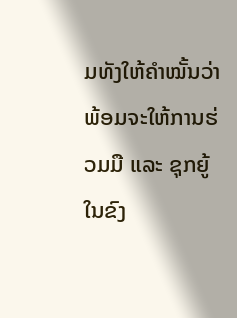ມທັງໃຫ້ຄໍາໝັ້ນວ່າ ພ້ອມຈະໃຫ້ການຮ່ວມມື ແລະ ຊຸກຍູ້ໃນຂົງ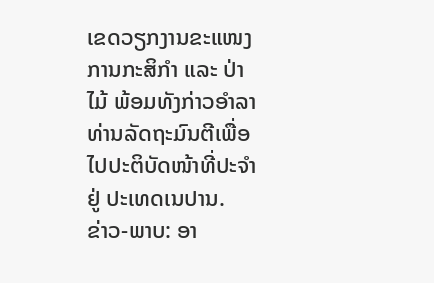ເຂດວຽກງານຂະແໜງການກະສິກໍາ ແລະ ປ່າໄມ້ ພ້ອມທັງກ່າວອຳລາທ່ານລັດຖະມົນຕີເພື່ອໄປປະຕິບັດໜ້າທີ່ປະຈໍາຢູ່ ປະເທດເນປານ.
ຂ່າວ-ພາບ: ອາ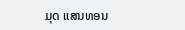ມຸດ ແສນທອນ